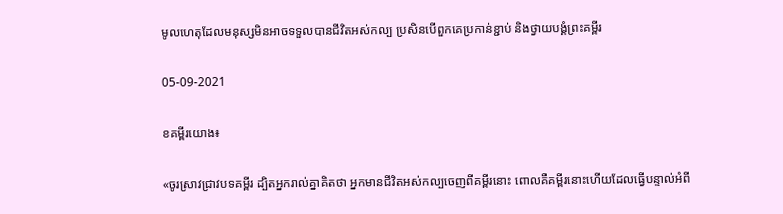មូលហេតុដែលមនុស្សមិនអាចទទួលបានជីវិតអស់កល្ប ប្រសិនបើពួកគេប្រកាន់ខ្ជាប់ និងថ្វាយបង្គំព្រះគម្ពីរ

05-09-2021

ខគម្ពីរយោង៖

«ចូរស្រាវជ្រាវបទគម្ពីរ ដ្បិតអ្នករាល់គ្នាគិតថា អ្នកមានជីវិតអស់កល្បចេញពីគម្ពីរនោះ ពោលគឺគម្ពីរនោះហើយដែលធ្វើបន្ទាល់អំពី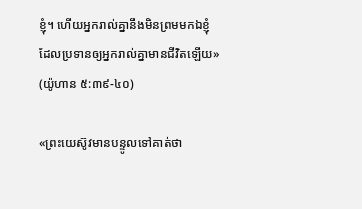ខ្ញុំ។ ហើយអ្នករាល់គ្នានឹងមិនព្រមមកឯខ្ញុំ ដែលប្រទានឲ្យអ្នករាល់គ្នាមានជីវិតឡើយ» (យ៉ូហាន ៥:៣៩-៤០)

«ព្រះយេស៊ូវមានបន្ទូលទៅគាត់ថា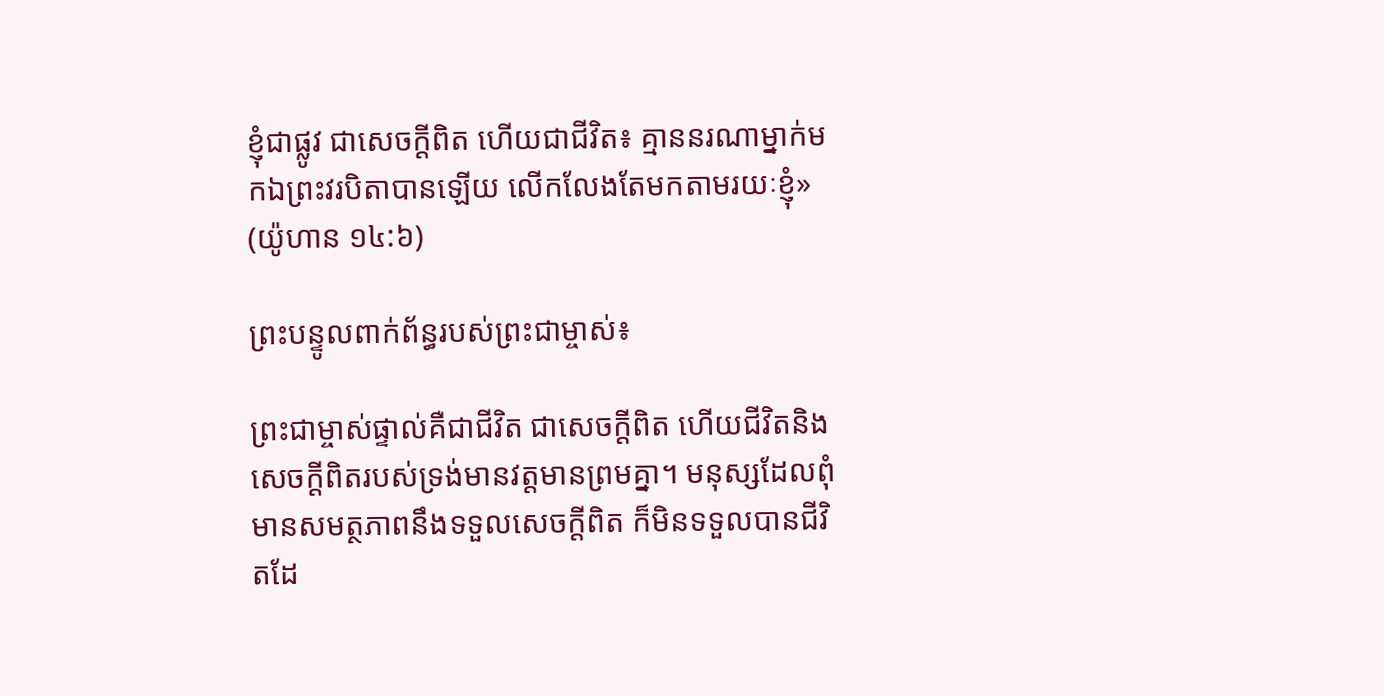ខ្ញុំជាផ្លូវ ជាសេចក្ដីពិត ហើយជាជីវិត៖ គ្មាននរណាម្នាក់មកឯព្រះវរបិតាបានឡើយ លើកលែងតែមកតាមរយៈខ្ញុំ» (យ៉ូហាន ១៤:៦)

ព្រះបន្ទូលពាក់ព័ន្ធរបស់ព្រះជាម្ចាស់៖

ព្រះជាម្ចាស់ផ្ទាល់គឺជាជីវិត ជាសេចក្ដីពិត ហើយជីវិតនិងសេចក្ដីពិតរបស់ទ្រង់មានវត្តមានព្រមគ្នា។ មនុស្សដែលពុំមានសមត្ថភាពនឹងទទួលសេចក្ដីពិត ក៏មិនទទួលបានជីវិតដែ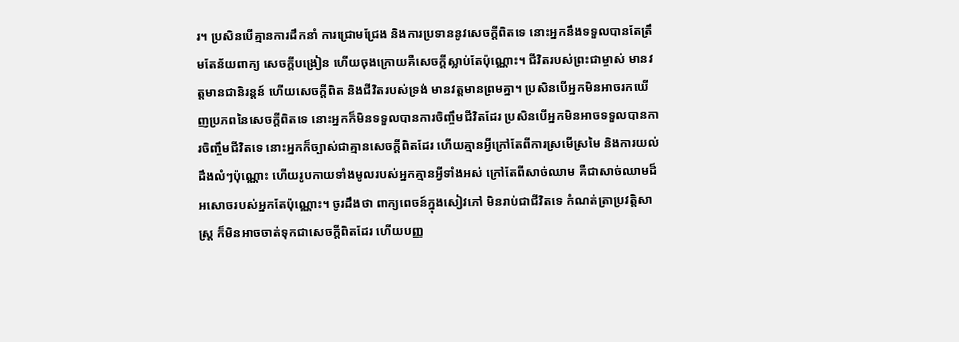រ។ ប្រសិនបើគ្មានការដឹកនាំ ការជ្រោមជ្រែង និងការប្រទាននូវសេចក្ដីពិតទេ នោះអ្នកនឹងទទួលបានតែត្រឹមតែន័យពាក្យ សេចក្ដីបង្រៀន ហើយចុងក្រោយគឺសេចក្ដីស្លាប់តែប៉ុណ្ណោះ។ ជីវិតរបស់ព្រះជាម្ចាស់ មានវត្តមានជានិរន្តន៍ ហើយសេចក្ដីពិត និងជីវិតរបស់ទ្រង់ មានវត្តមានព្រមគ្នា។ ប្រសិនបើអ្នកមិនអាចរកឃើញប្រភពនៃសេចក្ដីពិតទេ នោះអ្នកក៏មិនទទួលបានការចិញ្ចឹមជីវិតដែរ ប្រសិនបើអ្នកមិនអាចទទួលបានការចិញ្ចឹមជីវិតទេ នោះអ្នកក៏ច្បាស់ជាគ្មានសេចក្ដីពិតដែរ ហើយគ្មានអ្វីក្រៅតែពីការស្រមើស្រមៃ និងការយល់ដឹងលំៗប៉ុណ្ណោះ ហើយរូបកាយទាំងមូលរបស់អ្នកគ្មានអ្វីទាំងអស់ ក្រៅតែពីសាច់ឈាម គឺជាសាច់ឈាមដ៏អសោចរបស់អ្នកតែប៉ុណ្ណោះ។ ចូរដឹងថា ពាក្យពេចន៍ក្នុងសៀវភៅ មិនរាប់ជាជីវិតទេ កំណត់ត្រាប្រវត្តិសាស្ត្រ ក៏មិនអាចចាត់ទុកជាសេចក្ដីពិតដែរ ហើយបញ្ញ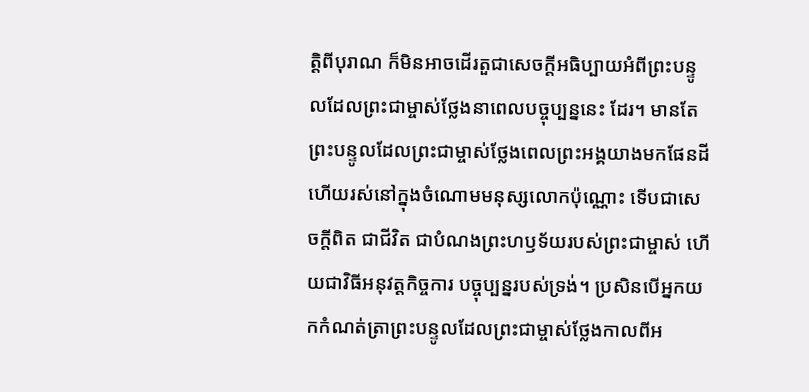ត្តិពីបុរាណ ក៏មិនអាចដើរតួជាសេចក្ដីអធិប្បាយអំពីព្រះបន្ទូលដែលព្រះជាម្ចាស់ថ្លែងនាពេលបច្ចុប្បន្ននេះ ដែរ។ មានតែព្រះបន្ទូលដែលព្រះជាម្ចាស់ថ្លែងពេលព្រះអង្គយាងមកផែនដី ហើយរស់នៅក្នុងចំណោមមនុស្សលោកប៉ុណ្ណោះ ទើបជាសេចក្ដីពិត ជាជីវិត ជាបំណងព្រះហឫទ័យរបស់ព្រះជាម្ចាស់ ហើយជាវិធីអនុវត្តកិច្ចការ បច្ចុប្បន្នរបស់ទ្រង់។ ប្រសិនបើអ្នកយកកំណត់ត្រាព្រះបន្ទូលដែលព្រះជាម្ចាស់ថ្លែងកាលពីអ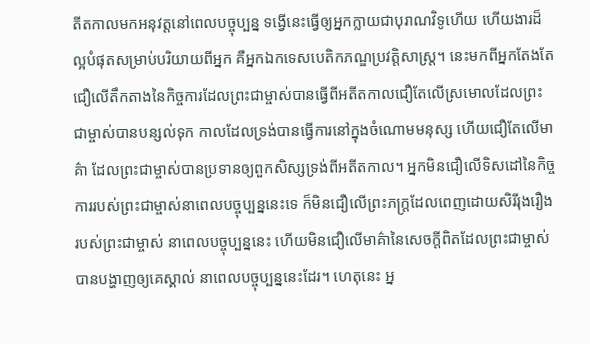តីតកាលមកអនុវត្តនៅពេលបច្ចុប្បន្ន ទង្វើនេះធ្វើឲ្យអ្នកក្លាយជាបុរាណវិទូហើយ ហើយងារដ៏ល្អបំផុតសម្រាប់បរិយាយពីអ្នក គឺអ្នកឯកទេសបេតិកភណ្ឌប្រវត្តិសាស្ត្រ។ នេះមកពីអ្នកតែងតែជឿលើតឹកតាងនៃកិច្ចការដែលព្រះជាម្ចាស់បានធ្វើពីអតីតកាលជឿតែលើស្រមោលដែលព្រះជាម្ចាស់បានបន្សល់ទុក កាលដែលទ្រង់បានធ្វើការនៅក្នុងចំណោមមនុស្ស ហើយជឿតែលើមាគ៌ា ដែលព្រះជាម្ចាស់បានប្រទានឲ្យពួកសិស្សទ្រង់ពីអតីតកាល។ អ្នកមិនជឿលើទិសដៅនៃកិច្ចការរបស់ព្រះជាម្ចាស់នាពេលបច្ចុប្បន្ននេះទេ ក៏មិនជឿលើព្រះភក្ត្រដែលពេញដោយសិរីរុងរឿងរបស់ព្រះជាម្ចាស់ នាពេលបច្ចុប្បន្ននេះ ហើយមិនជឿលើមាគ៌ានៃសេចក្ដីពិតដែលព្រះជាម្ចាស់បានបង្ហាញឲ្យគេស្គាល់ នាពេលបច្ចុប្បន្ននេះដែរ។ ហេតុនេះ អ្ន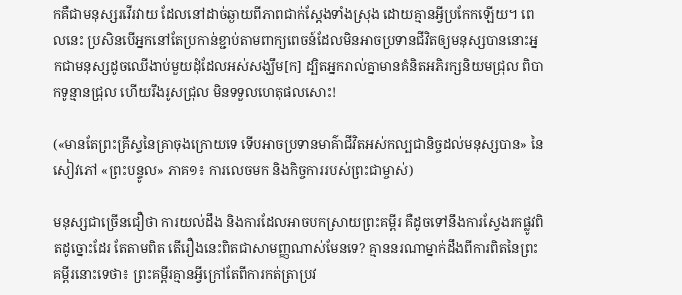កគឺជាមនុស្សរវើរវាយ ដែលនៅដាច់ឆ្ងាយពីភាពជាក់ស្ដែងទាំងស្រុង ដោយគ្មានអ្វីប្រកែកឡើយ។ ពេលនេះ ប្រសិនបើអ្នកនៅតែប្រកាន់ខ្ជាប់តាមពាក្យពេចន៍ដែលមិនអាចប្រទានជីវិតឲ្យមនុស្សបាននោះអ្នកជាមនុស្សដូចឈើងាប់មួយដុំដែលអស់សង្ឃឹម[ក] ដ្បិតអ្នករាល់គ្នាមានគំនិតអភិរក្សនិយមជ្រុល ពិបាកទូន្មានជ្រុល ហើយរឹងរូសជ្រុល មិនទទួលហេតុផលសោះ!

(«មានតែព្រះគ្រីស្ទនៃគ្រាចុងក្រោយទេ ទើបអាចប្រទានមាគ៌ាជីវិតអស់កល្បជានិច្ចដល់មនុស្សបាន» នៃសៀវភៅ «ព្រះបន្ទូល» ភាគ១៖ ការលេចមក និងកិច្ចការរបស់ព្រះជាម្ចាស់)

មនុស្សជាច្រើនជឿថា ការយល់ដឹង និងការដែលអាចបកស្រាយព្រះគម្ពីរ គឺដូចទៅនឹងការស្វែងរកផ្លូវពិតដូច្នោះដែរ តែតាមពិត តើរឿងនេះពិតជាសាមញ្ញណាស់មែនទេ? គ្មាននរណាម្នាក់ដឹងពីការពិតនៃព្រះគម្ពីរនោះទេថា៖ ព្រះគម្ពីរគ្មានអ្វីក្រៅតែពីការកត់ត្រាប្រវ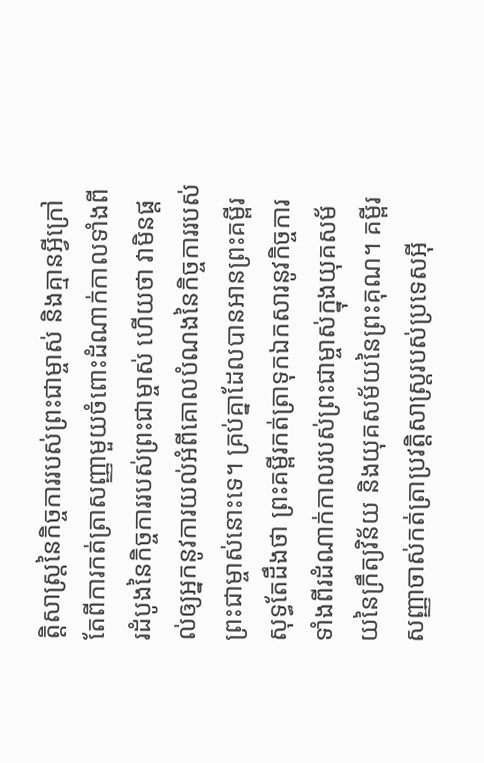ត្តិសាស្ត្រនៃកិច្ចការរបស់ព្រះជាម្ចាស់ និងគ្មានអ្វីក្រៅតែពីការកត់ត្រាសញ្ញាមួយចំពោះដំណាក់កាលទាំងពីរដំបូងនៃកិច្ចការរបស់ព្រះជាម្ចាស់ ហើយថា វាមិនផ្តល់ឲ្យអ្នកនូវការយល់អំពីគោលបំណងនៃកិច្ចការរបស់ព្រះជាម្ចាស់នោះទេ។ គ្រប់គ្នាដែលបានអានព្រះគម្ពីរសុទ្ធតែដឹងថា ព្រះគម្ពីរកត់ត្រាទុកឯកសារនូវកិច្ចការទាំងពីរដំណាក់កាលរបស់ព្រះជាម្ចាស់ក្នុងយុគសម័យនៃក្រឹត្យវិន័យ និងយុគសម័យនៃព្រះគុណ។ គម្ពីរសញ្ញាចាស់កត់ត្រាប្រវត្តិសាស្ត្ររបស់ប្រទេសអ៊ី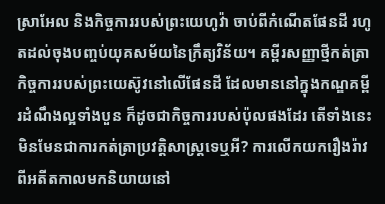ស្រាអែល និងកិច្ចការរបស់ព្រះយេហូវ៉ា ចាប់ពីកំណើតផែនដី រហូតដល់ចុងបញ្ចប់យុគសម័យនៃក្រឹត្យវិន័យ។ គម្ពីរសញ្ញាថ្មីកត់ត្រាកិច្ចការរបស់ព្រះយេស៊ូវនៅលើផែនដី ដែលមាននៅក្នុងកណ្ឌគម្ពីរដំណឹងល្អទាំងបួន ក៏ដូចជាកិច្ចការរបស់ប៉ុលផងដែរ តើទាំងនេះមិនមែនជាការកត់ត្រាប្រវត្តិសាស្ត្រទេឬអី? ការលើកយករឿងរ៉ាវពីអតីតកាលមកនិយាយនៅ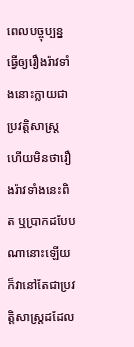ពេលបច្ចុប្បន្ន ធ្វើឲ្យរឿងរ៉ាវទាំងនោះក្លាយជាប្រវត្តិសាស្ត្រ ហើយមិនថារឿងរ៉ាវទាំងនេះពិត ឬប្រាកដបែបណានោះឡើយ ក៏វានៅតែជាប្រវត្តិសាស្ត្រដដែល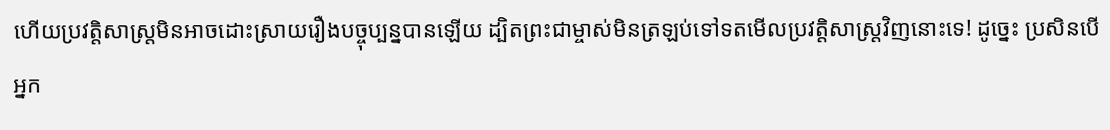ហើយប្រវត្តិសាស្ត្រមិនអាចដោះស្រាយរឿងបច្ចុប្បន្នបានឡើយ ដ្បិតព្រះជាម្ចាស់មិនត្រឡប់ទៅទតមើលប្រវត្តិសាស្ត្រវិញនោះទេ! ដូច្នេះ ប្រសិនបើអ្នក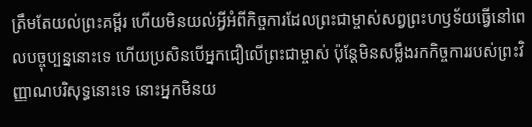ត្រឹមតែយល់ព្រះគម្ពីរ ហើយមិនយល់អ្វីអំពីកិច្ចការដែលព្រះជាម្ចាស់សព្វព្រះហឫទ័យធ្វើនៅពេលបច្ចុប្បន្ននោះទេ ហើយប្រសិនបើអ្នកជឿលើព្រះជាម្ចាស់ ប៉ុន្តែមិនសម្លឹងរកកិច្ចការរបស់ព្រះវិញ្ញាណបរិសុទ្ធនោះទេ នោះអ្នកមិនយ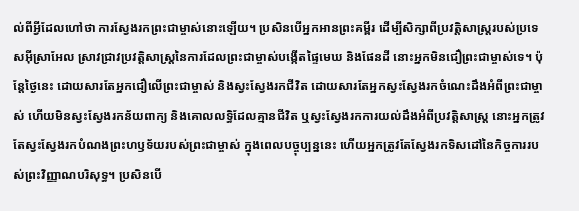ល់ពីអ្វីដែលហៅថា ការស្វែងរកព្រះជាម្ចាស់នោះឡើយ។ ប្រសិនបើអ្នកអានព្រះគម្ពីរ ដើម្បីសិក្សាពីប្រវត្តិសាស្រ្តរបស់ប្រទេសអ៊ីស្រាអែល ស្រាវជ្រាវប្រវត្តិសាស្ត្រនៃការដែលព្រះជាម្ចាស់បង្កើតផ្ទៃមេឃ និងផែនដី នោះអ្នកមិនជឿព្រះជាម្ចាស់ទេ។ ប៉ុន្តែថ្ងៃនេះ ដោយសារតែអ្នកជឿលើព្រះជាម្ចាស់ និងស្វះស្វែងរកជីវិត ដោយសារតែអ្នកស្វះស្វែងរកចំណេះដឹងអំពីព្រះជាម្ចាស់ ហើយមិនស្វះស្វែងរកន័យពាក្យ និងគោលលទ្ធិដែលគ្មានជីវិត ឬស្វះស្វែងរកការយល់ដឹងអំពីប្រវត្តិសាស្ត្រ នោះអ្នកត្រូវតែស្វះស្វែងរកបំណងព្រះហឫទ័យរបស់ព្រះជាម្ចាស់ ក្នុងពេលបច្ចុប្បន្ននេះ ហើយអ្នកត្រូវតែស្វែងរកទិសដៅនៃកិច្ចការរបស់ព្រះវិញ្ញាណបរិសុទ្ធ។ ប្រសិនបើ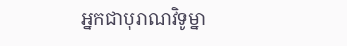អ្នកជាបុរាណវិទូម្នា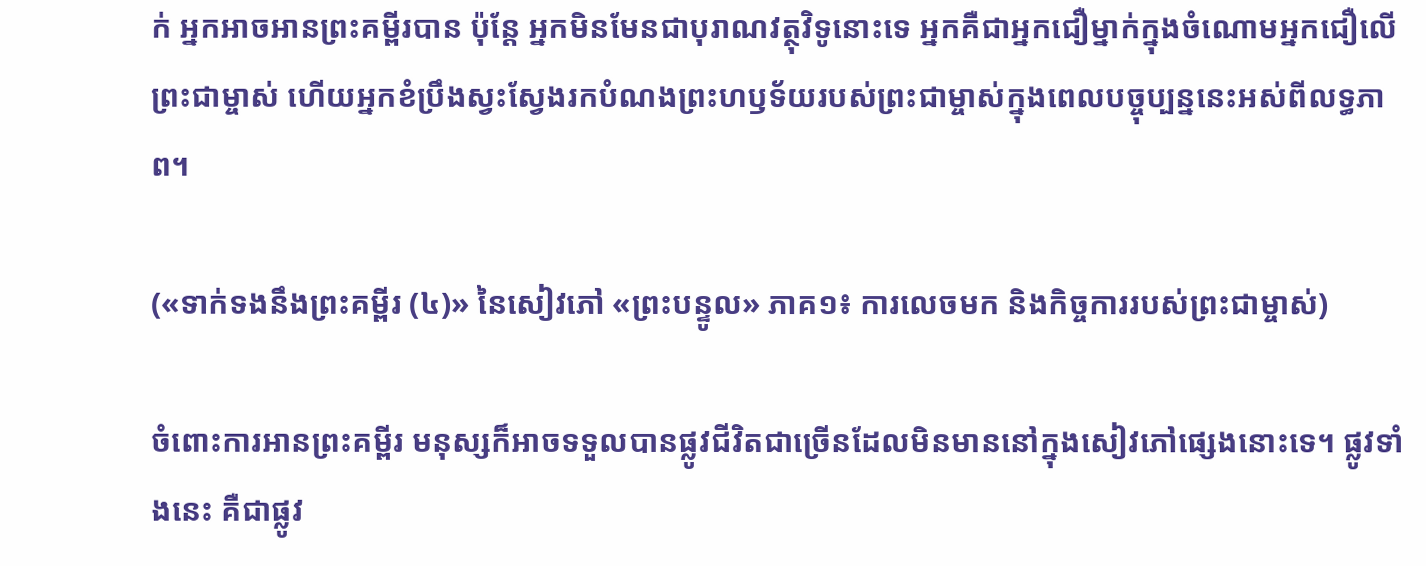ក់ អ្នកអាចអានព្រះគម្ពីរបាន ប៉ុន្តែ អ្នកមិនមែនជាបុរាណវត្ថុវិទូនោះទេ អ្នកគឺជាអ្នកជឿម្នាក់ក្នុងចំណោមអ្នកជឿលើព្រះជាម្ចាស់ ហើយអ្នកខំប្រឹងស្វះស្វែងរកបំណងព្រះហឫទ័យរបស់ព្រះជាម្ចាស់ក្នុងពេលបច្ចុប្បន្ននេះអស់ពីលទ្ធភាព។

(«ទាក់ទងនឹងព្រះគម្ពីរ (៤)» នៃសៀវភៅ «ព្រះបន្ទូល» ភាគ១៖ ការលេចមក និងកិច្ចការរបស់ព្រះជាម្ចាស់)

ចំពោះការអានព្រះគម្ពីរ មនុស្សក៏អាចទទួលបានផ្លូវជីវិតជាច្រើនដែលមិនមាននៅក្នុងសៀវភៅផ្សេងនោះទេ។ ផ្លូវទាំងនេះ គឺជាផ្លូវ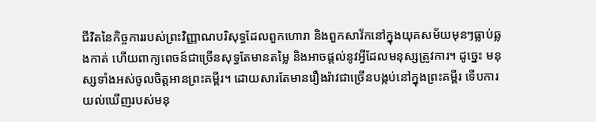ជីវិតនៃកិច្ចការរបស់ព្រះវិញ្ញាណបរិសុទ្ធដែលពួកហោរា និងពួកសាវ័កនៅក្នុងយុគសម័យមុនៗធ្លាប់ឆ្លងកាត់ ហើយពាក្យពេចន៍ជាច្រើនសុទ្ធតែមានតម្លៃ និងអាចផ្តល់នូវអ្វីដែលមនុស្សត្រូវការ។ ដូច្នេះ មនុស្សទាំងអស់ចូលចិត្តអានព្រះគម្ពីរ។ ដោយសារតែមានរឿងរ៉ាវជាច្រើនបង្កប់នៅក្នុងព្រះគម្ពីរ ទើបការយល់ឃើញរបស់មនុ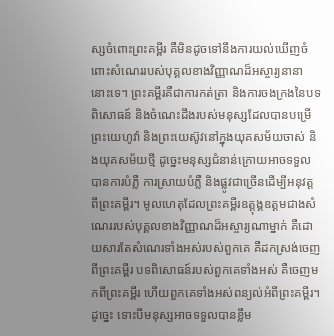ស្សចំពោះព្រះគម្ពីរ គឺមិនដូចទៅនឹងការយល់ឃើញចំពោះសំណេររបស់បុគ្គលខាងវិញ្ញាណដ៏អស្ចារ្យនានានោះទេ។ ព្រះគម្ពីរគឺជាការកត់ត្រា និងការចងក្រងនៃបទពិសោធន៍ និងចំណេះដឹងរបស់មនុស្សដែលបានបម្រើព្រះយេហូវ៉ា និងព្រះយេស៊ូវនៅក្នុងយុគសម័យចាស់ និងយុគសម័យថ្មី ដូច្នេះមនុស្សជំនាន់ក្រោយអាចទទួលបានការបំភ្លឺ ការស្រាយបំភ្លឺ និងផ្លូវជាច្រើនដើម្បីអនុវត្ត ពីព្រះគម្ពីរ។ មូលហេតុដែលព្រះគម្ពីរឧត្ដុង្គឧត្ដមជាងសំណេររបស់បុគ្គលខាងវិញ្ញាណដ៏អស្ចារ្យណាម្នាក់ គឺដោយសារតែសំណេរទាំងអស់របស់ពួកគេ គឺដកស្រង់ចេញពីព្រះគម្ពីរ បទពិសោធន៍របស់ពួកគេទាំងអស់ គឺចេញមកពីព្រះគម្ពីរ ហើយពួកគេទាំងអស់ពន្យល់អំពីព្រះគម្ពីរ។ ដូច្នេះ ទោះបីមនុស្សអាចទទួលបានខ្លឹម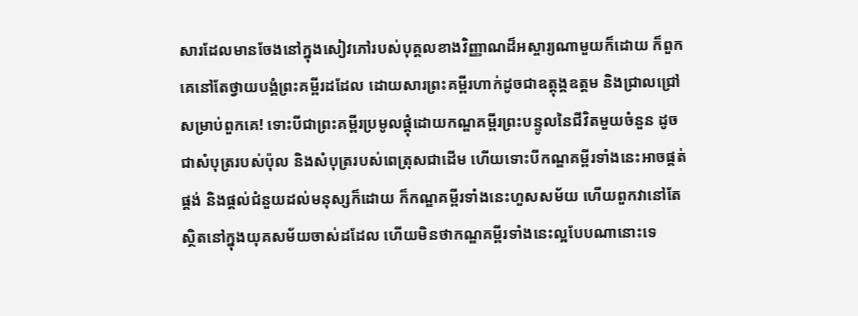សារដែលមានចែងនៅក្នុងសៀវភៅរបស់បុគ្គលខាងវិញ្ញាណដ៏អស្ចារ្យណាមួយក៏ដោយ ក៏ពួកគេនៅតែថ្វាយបង្គំព្រះគម្ពីរដដែល ដោយសារព្រះគម្ពីរហាក់ដូចជាឧត្ដុង្គឧត្ដម និងជ្រាលជ្រៅសម្រាប់ពួកគេ! ទោះបីជាព្រះគម្ពីរប្រមូលផ្តុំដោយកណ្ឌគម្ពីរព្រះបន្ទូលនៃជីវិតមួយចំនួន ដូចជាសំបុត្ររបស់ប៉ុល និងសំបុត្ររបស់ពេត្រុសជាដើម ហើយទោះបីកណ្ឌគម្ពីរទាំងនេះអាចផ្គត់ផ្គង់ និងផ្តល់ជំនួយដល់មនុស្សក៏ដោយ ក៏កណ្ឌគម្ពីរទាំងនេះហួសសម័យ ហើយពួកវានៅតែស្ថិតនៅក្នុងយុគសម័យចាស់ដដែល ហើយមិនថាកណ្ឌគម្ពីរទាំងនេះល្អបែបណានោះទេ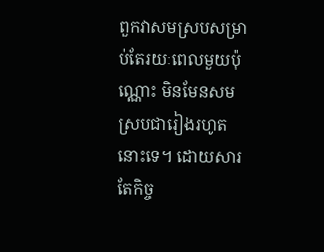ពួកវាសមស្របសម្រាប់តែរយៈពេលមួយប៉ុណ្ណោះ មិនមែនសមស្របជារៀងរហូតនោះទេ។ ដោយសារតែកិច្ច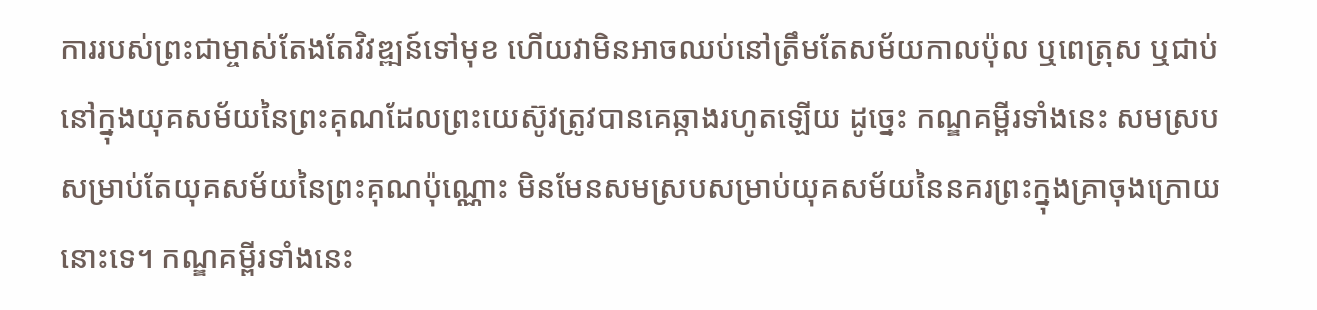ការរបស់ព្រះជាម្ចាស់តែងតែវិវឌ្ឍន៍ទៅមុខ ហើយវាមិនអាចឈប់នៅត្រឹមតែសម័យកាលប៉ុល ឬពេត្រុស ឬជាប់នៅក្នុងយុគសម័យនៃព្រះគុណដែលព្រះយេស៊ូវត្រូវបានគេឆ្កាងរហូតឡើយ ដូច្នេះ កណ្ឌគម្ពីរទាំងនេះ សមស្របសម្រាប់តែយុគសម័យនៃព្រះគុណប៉ុណ្ណោះ មិនមែនសមស្របសម្រាប់យុគសម័យនៃនគរព្រះក្នុងគ្រាចុងក្រោយនោះទេ។ កណ្ឌគម្ពីរទាំងនេះ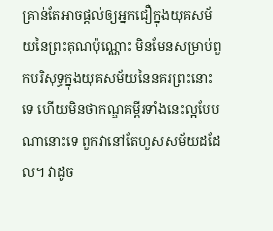គ្រាន់តែអាចផ្តល់ឲ្យអ្នកជឿក្នុងយុគសម័យនៃព្រះគុណប៉ុណ្ណោះ មិនមែនសម្រាប់ពួកបរិសុទ្ធក្នុងយុគសម័យនៃនគរព្រះនោះទេ ហើយមិនថាកណ្ឌគម្ពីរទាំងនេះល្អបែបណានោះទេ ពួកវានៅតែហួសសម័យដដែល។ វាដូច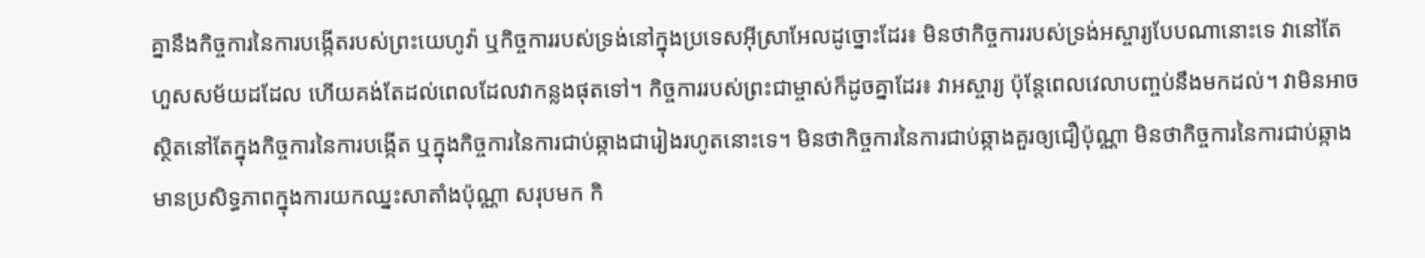គ្នានឹងកិច្ចការនៃការបង្កើតរបស់ព្រះយេហូវ៉ា ឬកិច្ចការរបស់ទ្រង់នៅក្នុងប្រទេសអ៊ីស្រាអែលដូច្នោះដែរ៖ មិនថាកិច្ចការរបស់ទ្រង់អស្ចារ្យបែបណានោះទេ វានៅតែហួសសម័យដដែល ហើយគង់តែដល់ពេលដែលវាកន្លងផុតទៅ។ កិច្ចការរបស់ព្រះជាម្ចាស់ក៏ដូចគ្នាដែរ៖ វាអស្ចារ្យ ប៉ុន្តែពេលវេលាបញ្ចប់នឹងមកដល់។ វាមិនអាចស្ថិតនៅតែក្នុងកិច្ចការនៃការបង្កើត ឬក្នុងកិច្ចការនៃការជាប់ឆ្កាងជារៀងរហូតនោះទេ។ មិនថាកិច្ចការនៃការជាប់ឆ្កាងគួរឲ្យជឿប៉ុណ្ណា មិនថាកិច្ចការនៃការជាប់ឆ្កាងមានប្រសិទ្ធភាពក្នុងការយកឈ្នះសាតាំងប៉ុណ្ណា សរុបមក កិ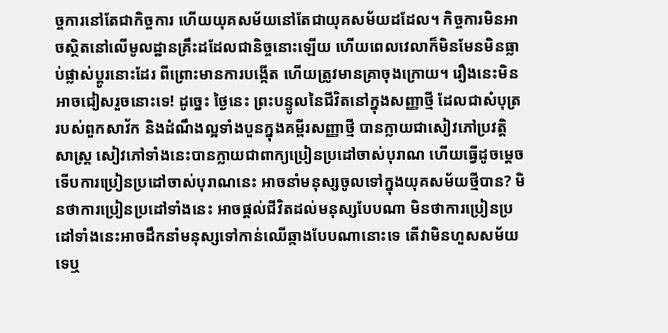ច្ចការនៅតែជាកិច្ចការ ហើយយុគសម័យនៅតែជាយុគសម័យដដែល។ កិច្ចការមិនអាចស្ថិតនៅលើមូលដ្ឋានគ្រឹះដដែលជានិច្ចនោះឡើយ ហើយពេលវេលាក៏មិនមែនមិនធ្លាប់ផ្លាស់ប្តូរនោះដែរ ពីព្រោះមានការបង្កើត ហើយត្រូវមានគ្រាចុងក្រោយ។ រឿងនេះមិនអាចជៀសរួចនោះទេ! ដូច្នេះ ថ្ងៃនេះ ព្រះបន្ទូលនៃជីវិតនៅក្នុងសញ្ញាថ្មី ដែលជាសំបុត្ររបស់ពួកសាវ័ក និងដំណឹងល្អទាំងបួនក្នុងគម្ពីរសញ្ញាថ្មី បានក្លាយជាសៀវភៅប្រវត្តិសាស្ត្រ សៀវភៅទាំងនេះបានក្លាយជាពាក្យប្រៀនប្រដៅចាស់បុរាណ ហើយធ្វើដូចម្តេចទើបការប្រៀនប្រដៅចាស់បុរាណនេះ អាចនាំមនុស្សចូលទៅក្នុងយុគសម័យថ្មីបាន? មិនថាការប្រៀនប្រដៅទាំងនេះ អាចផ្តល់ជីវិតដល់មនុស្សបែបណា មិនថាការប្រៀនប្រដៅទាំងនេះអាចដឹកនាំមនុស្សទៅកាន់ឈើឆ្កាងបែបណានោះទេ តើវាមិនហួសសម័យទេឬ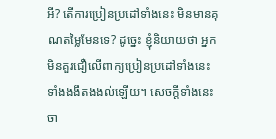អី? តើការប្រៀនប្រដៅទាំងនេះ មិនមានគុណតម្លៃមែនទេ? ដូច្នេះ ខ្ញុំនិយាយថា អ្នកមិនគួរជឿលើពាក្យប្រៀនប្រដៅទាំងនេះទាំងងងឹតងងល់ឡើយ។ សេចក្ដីទាំងនេះចា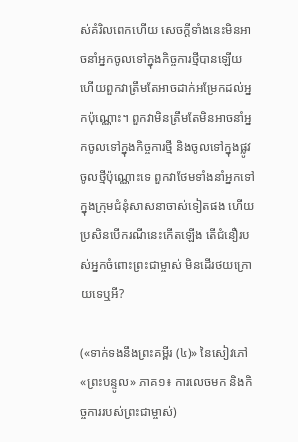ស់គំរិលពេកហើយ សេចក្ដីទាំងនេះមិនអាចនាំអ្នកចូលទៅក្នុងកិច្ចការថ្មីបានឡើយ ហើយពួកវាត្រឹមតែអាចដាក់អម្រែកដល់អ្នកប៉ុណ្ណោះ។ ពួកវាមិនត្រឹមតែមិនអាចនាំអ្នកចូលទៅក្នុងកិច្ចការថ្មី និងចូលទៅក្នុងផ្លូវចូលថ្មីប៉ុណ្ណោះទេ ពួកវាថែមទាំងនាំអ្នកទៅក្នុងក្រុមជំនុំសាសនាចាស់ទៀតផង ហើយប្រសិនបើករណីនេះកើតឡើង តើជំនឿរបស់អ្នកចំពោះព្រះជាម្ចាស់ មិនដើរថយក្រោយទេឬអី?

(«ទាក់ទងនឹងព្រះគម្ពីរ (៤)» នៃសៀវភៅ «ព្រះបន្ទូល» ភាគ១៖ ការលេចមក និងកិច្ចការរបស់ព្រះជាម្ចាស់)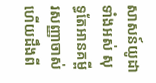សាសន៍យូដាទាំងអស់ សុទ្ធតែអានគម្ពីរសញ្ញាចាស់ ហើយដឹងពី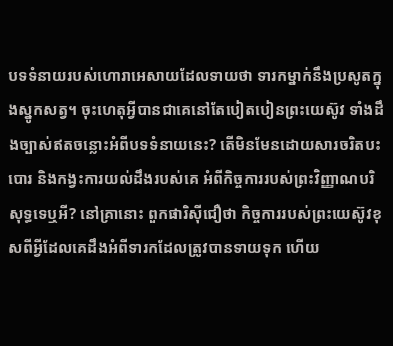បទទំនាយរបស់ហោរាអេសាយដែលទាយថា ទារកម្នាក់នឹងប្រសូតក្នុងស្នូកសត្វ។ ចុះហេតុអ្វីបានជាគេនៅតែបៀតបៀនព្រះយេស៊ូវ ទាំងដឹងច្បាស់ឥតចន្លោះអំពីបទទំនាយនេះ? តើមិនមែនដោយសារចរិតបះបោរ និងកង្វះការយល់ដឹងរបស់គេ អំពីកិច្ចការរបស់ព្រះវិញ្ញាណបរិសុទ្ធទេឬអី? នៅគ្រានោះ ពួកផារិស៊ីជឿថា កិច្ចការរបស់ព្រះយេស៊ូវខុសពីអ្វីដែលគេដឹងអំពីទារកដែលត្រូវបានទាយទុក ហើយ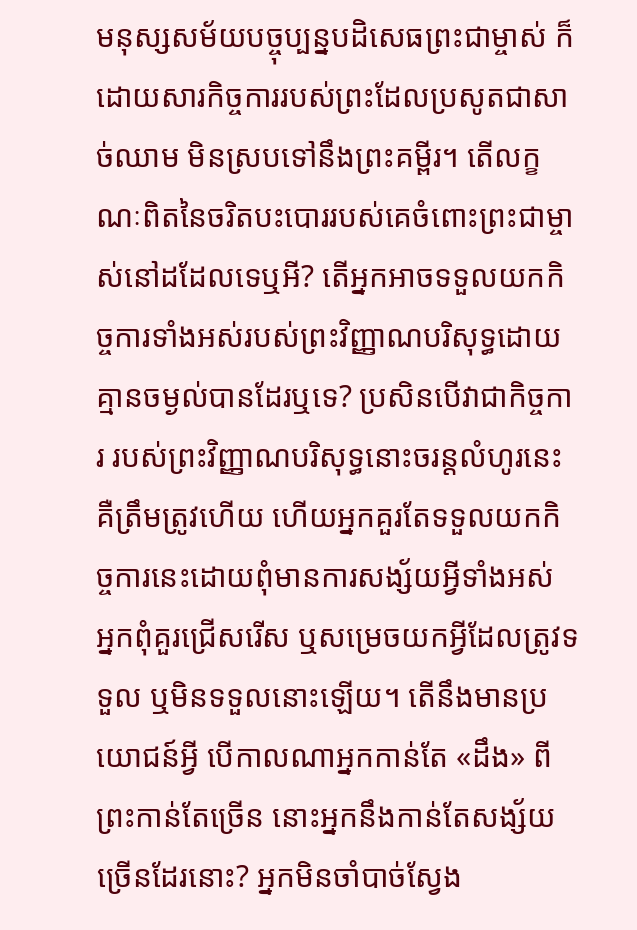មនុស្សសម័យបច្ចុប្បន្នបដិសេធព្រះជាម្ចាស់ ក៏ដោយសារកិច្ចការរបស់ព្រះដែលប្រសូតជាសាច់ឈាម មិនស្របទៅនឹងព្រះគម្ពីរ។ តើលក្ខណៈពិតនៃចរិតបះបោររបស់គេចំពោះព្រះជាម្ចាស់នៅដដែលទេឬអី? តើអ្នកអាចទទួលយកកិច្ចការទាំងអស់របស់ព្រះវិញ្ញាណបរិសុទ្ធដោយគ្មានចម្ងល់បានដែរឬទេ? ប្រសិនបើវាជាកិច្ចការ របស់ព្រះវិញ្ញាណបរិសុទ្ធនោះចរន្តលំហូរនេះគឺត្រឹមត្រូវហើយ ហើយអ្នកគួរតែទទួលយកកិច្ចការនេះដោយពុំមានការសង្ស័យអ្វីទាំងអស់ អ្នកពុំគួរជ្រើសរើស ឬសម្រេចយកអ្វីដែលត្រូវទទួល ឬមិនទទួលនោះឡើយ។ តើនឹងមានប្រយោជន៍អ្វី បើកាលណាអ្នកកាន់តែ «ដឹង» ពីព្រះកាន់តែច្រើន នោះអ្នកនឹងកាន់តែសង្ស័យច្រើនដែរនោះ? អ្នកមិនចាំបាច់ស្វែង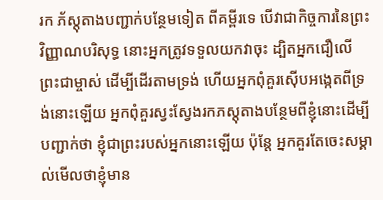រក ភ័ស្តុតាងបញ្ជាក់បន្ថែមទៀត ពីគម្ពីរទេ បើវាជាកិច្ចការនៃព្រះវិញ្ញាណបរិសុទ្ធ នោះអ្នកត្រូវទទួលយកវាចុះ ដ្បិតអ្នកជឿលើព្រះជាម្ចាស់ ដើម្បីដើរតាមទ្រង់ ហើយអ្នកពុំគួរស៊ើបអង្កេតពីទ្រង់នោះឡើយ អ្នកពុំគួរស្វះស្វែងរកភស្តុតាងបន្ថែមពីខ្ញុំនោះដើម្បីបញ្ជាក់ថា ខ្ញុំជាព្រះរបស់អ្នកនោះឡើយ ប៉ុន្តែ អ្នកគួរតែចេះសម្គាល់មើលថាខ្ញុំមាន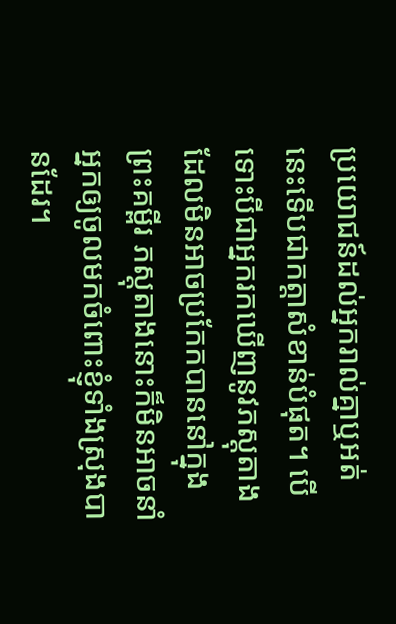ប្រយោជន៍ដល់អ្នករាល់គ្នាឬអត់ នេះទើបជាកត្តាសំខាន់បំផុត។ បើទោះបីជាអ្នករកឃើញនូវភស្តុតាងដែលមិនអាចប្រកែកបាននៅក្នុងព្រះគម្ពីរ ភស្តុតាងនោះក៏មិនអាចនាំអ្នកឲ្យចូលមកចំពោះខ្ញុំទាំងស្រុងបានដែរ។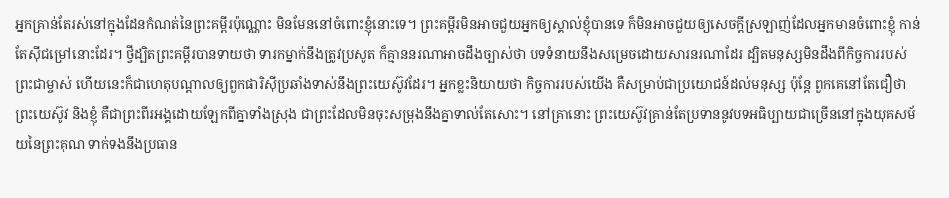អ្នកគ្រាន់តែរស់នៅក្នុងដែនកំណត់នៃព្រះគម្ពីរប៉ុណ្ណោះ មិនមែននៅចំពោះខ្ញុំនោះទេ។ ព្រះគម្ពីរមិនអាចជួយអ្នកឲ្យស្គាល់ខ្ញុំបានទេ ក៏មិនអាចជួយឲ្យសេចក្ដីស្រឡាញ់ដែលអ្នកមានចំពោះខ្ញុំ កាន់តែស៊ីជម្រៅនោះដែរ។ ថ្វីដ្បិតព្រះគម្ពីរបានទាយថា ទារកម្នាក់នឹងត្រូវប្រសូត ក៏គ្មាននរណាអាចដឹងច្បាស់ថា បទទំនាយនឹងសម្រេចដោយសារនរណាដែរ ដ្បិតមនុស្សមិនដឹងពីកិច្ចការរបស់ព្រះជាម្ចាស់ ហើយនេះក៏ជាហេតុបណ្ដាលឲ្យពួកផារិស៊ីប្រឆាំងទាស់នឹងព្រះយេស៊ូវដែរ។ អ្នកខ្លះនិយាយថា កិច្ចការរបស់យើង គឺសម្រាប់ជាប្រយោជន៍ដល់មនុស្ស ប៉ុន្តែ ពួកគេនៅតែជឿថា ព្រះយេស៊ូវ និងខ្ញុំ គឺជាព្រះពីរអង្គដោយឡែកពីគ្នាទាំងស្រុង ជាព្រះដែលមិនចុះសម្រុងនឹងគ្នាទាល់តែសោះ។ នៅគ្រានោះ ព្រះយេស៊ូវគ្រាន់តែប្រទាននូវបទអធិប្បាយជាច្រើននៅក្នុងយុគសម័យនៃព្រះគុណ ទាក់ទងនឹងប្រធាន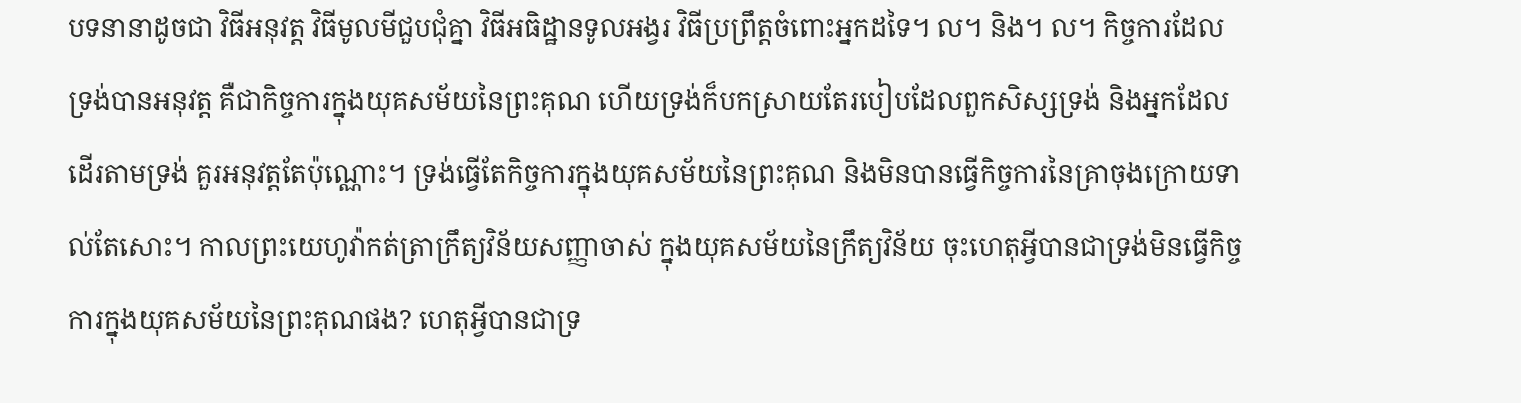បទនានាដូចជា វិធីអនុវត្ត វិធីមូលមីជួបជុំគ្នា វិធីអធិដ្ឋានទូលអង្វរ វិធីប្រព្រឹត្តចំពោះអ្នកដទៃ។ ល។ និង។ ល។ កិច្ចការដែលទ្រង់បានអនុវត្ត គឺជាកិច្ចការក្នុងយុគសម័យនៃព្រះគុណ ហើយទ្រង់ក៏បកស្រាយតែរបៀបដែលពួកសិស្សទ្រង់ និងអ្នកដែលដើរតាមទ្រង់ គួរអនុវត្តតែប៉ុណ្ណោះ។ ទ្រង់ធ្វើតែកិច្ចការក្នុងយុគសម័យនៃព្រះគុណ និងមិនបានធ្វើកិច្ចការនៃគ្រាចុងក្រោយទាល់តែសោះ។ កាលព្រះយេហូវ៉ាកត់ត្រាក្រឹត្យវិន័យសញ្ញាចាស់ ក្នុងយុគសម័យនៃក្រឹត្យវិន័យ ចុះហេតុអ្វីបានជាទ្រង់មិនធ្វើកិច្ចការក្នុងយុគសម័យនៃព្រះគុណផង? ហេតុអ្វីបានជាទ្រ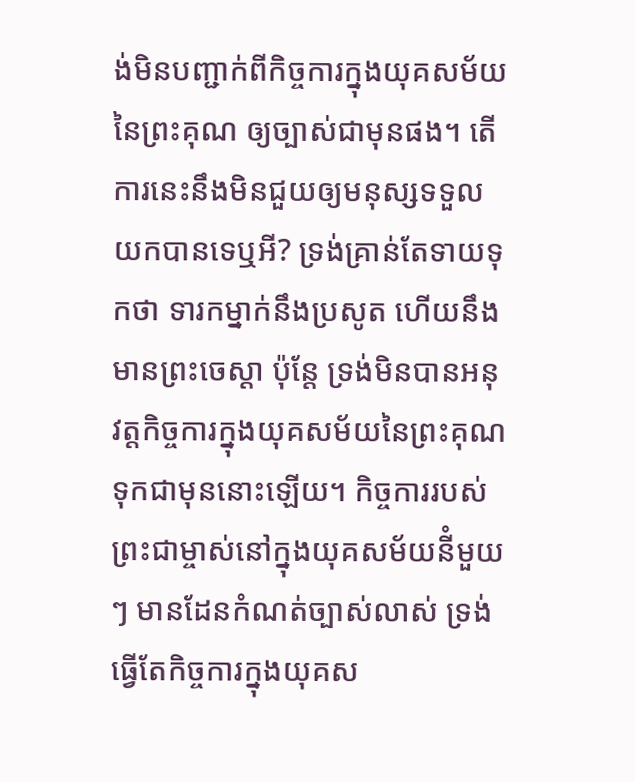ង់មិនបញ្ជាក់ពីកិច្ចការក្នុងយុគសម័យនៃព្រះគុណ ឲ្យច្បាស់ជាមុនផង។ តើការនេះនឹងមិនជួយឲ្យមនុស្សទទួលយកបានទេឬអី? ទ្រង់គ្រាន់តែទាយទុកថា ទារកម្នាក់នឹងប្រសូត ហើយនឹងមានព្រះចេស្ដា ប៉ុន្តែ ទ្រង់មិនបានអនុវត្តកិច្ចការក្នុងយុគសម័យនៃព្រះគុណ ទុកជាមុននោះឡើយ។ កិច្ចការរបស់ព្រះជាម្ចាស់នៅក្នុងយុគសម័យនីំមួយៗ មានដែនកំណត់ច្បាស់លាស់ ទ្រង់ ធ្វើតែកិច្ចការក្នុងយុគស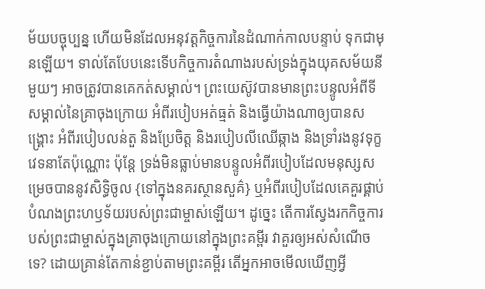ម័យបច្ចុប្បន្ន ហើយមិនដែលអនុវត្តកិច្ចការនៃដំណាក់កាលបន្ទាប់ ទុកជាមុនឡើយ។ ទាល់តែបែបនេះទើបកិច្ចការតំណាងរបស់ទ្រង់ក្នុងយុគសម័យនីមួយៗ អាចត្រូវបានគេកត់សម្គាល់។ ព្រះយេស៊ូវបានមានព្រះបន្ទូលអំពីទីសម្គាល់នៃគ្រាចុងក្រោយ អំពីរបៀបអត់ធ្មត់ និងធ្វើយ៉ាងណាឲ្យបានសង្គ្រោះ អំពីរបៀបលន់តួ និងប្រែចិត្ត និងរបៀបលីឈើឆ្កាង និងទ្រាំរងនូវទុក្ខវេទនាតែប៉ុណ្ណោះ ប៉ុន្តែ ទ្រង់មិនធ្លាប់មានបន្ទូលអំពីរបៀបដែលមនុស្សសម្រេចបាននូវសិទ្ធិចូល {ទៅក្នុងនគរស្ថានសួគ៌} ឬអំពីរបៀបដែលគេគួរផ្គាប់បំណងព្រះហឫទ័យរបស់ព្រះជាម្ចាស់ឡើយ។ ដូច្នេះ តើការស្វែងរកកិច្ចការបស់ព្រះជាម្ចាស់ក្នុងគ្រាចុងក្រោយនៅក្នុងព្រះគម្ពីរ វាគួរឲ្យអស់សំណើចទេ? ដោយគ្រាន់តែកាន់ខ្ជាប់តាមព្រះគម្ពីរ តើអ្នកអាចមើលឃើញអ្វី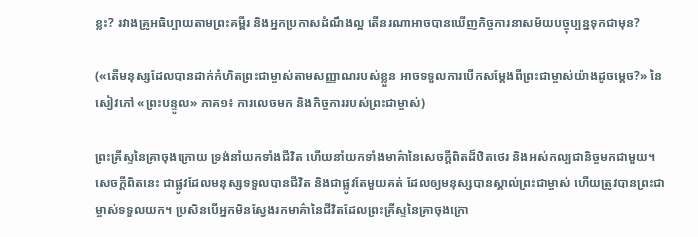ខ្លះ? រវាងគ្រូអធិប្បាយតាមព្រះគម្ពីរ និងអ្នកប្រកាសដំណឹងល្អ តើនរណាអាចបានឃើញកិច្ចការនាសម័យបច្ចុប្បន្នទុកជាមុន?

(«តើមនុស្សដែលបានដាក់កំហិតព្រះជាម្ចាស់តាមសញ្ញាណរបស់ខ្លួន អាចទទួលការបើកសម្ដែងពីព្រះជាម្ចាស់យ៉ាងដូចម្ដេច?» នៃសៀវភៅ «ព្រះបន្ទូល» ភាគ១៖ ការលេចមក និងកិច្ចការរបស់ព្រះជាម្ចាស់)

ព្រះគ្រីស្ទនៃគ្រាចុងក្រោយ ទ្រង់នាំយកទាំងជីវិត ហើយនាំយកទាំងមាគ៌ានៃសេចក្ដីពិតដ៏ឋិតថេរ និងអស់កល្បជានិច្ចមកជាមួយ។ សេចក្ដីពិតនេះ ជាផ្លូវដែលមនុស្សទទួលបានជីវិត និងជាផ្លូវតែមួយគត់ ដែលឲ្យមនុស្សបានស្គាល់ព្រះជាម្ចាស់ ហើយត្រូវបានព្រះជាម្ចាស់ទទួលយក។ ប្រសិនបើអ្នកមិនស្វែងរកមាគ៌ានៃជីវិតដែលព្រះគ្រីស្ទនៃគ្រាចុងក្រោ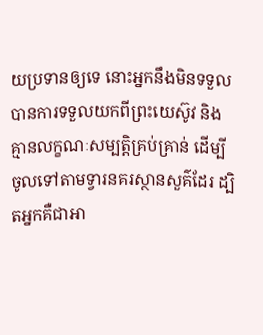យប្រទានឲ្យទេ នោះអ្នកនឹងមិនទទួលបានការទទួលយកពីព្រះយេស៊ូវ និងគ្មានលក្ខណៈសម្បត្តិគ្រប់គ្រាន់ ដើម្បីចូលទៅតាមទ្វារនគរស្ថានសួគ៌ដែរ ដ្បិតអ្នកគឺជាអា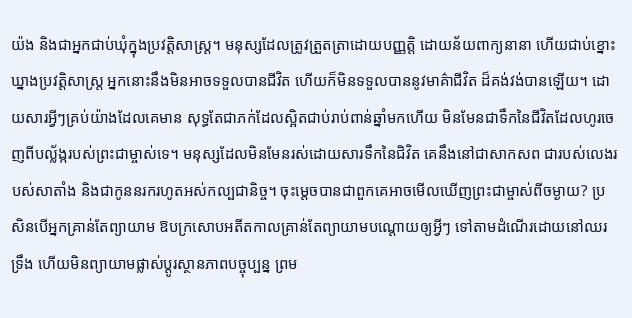យ៉ង និងជាអ្នកជាប់ឃុំក្នុងប្រវត្តិសាស្ត្រ។ មនុស្សដែលត្រូវត្រួតត្រាដោយបញ្ញត្តិ ដោយន័យពាក្យនានា ហើយជាប់ខ្នោះឃ្នាងប្រវត្តិសាស្ត្រ អ្នកនោះនឹងមិនអាចទទួលបានជីវិត ហើយក៏មិនទទួលបាននូវមាគ៌ាជីវិត ដ៏គង់វង់បានឡើយ។ ដោយសារអ្វីៗគ្រប់យ៉ាងដែលគេមាន សុទ្ធតែជាភក់ដែលស្អិតជាប់រាប់ពាន់ឆ្នាំមកហើយ មិនមែនជាទឹកនៃជីវិតដែលហូរចេញពីបល្ល័ង្ករបស់ព្រះជាម្ចាស់ទេ។ មនុស្សដែលមិនមែនរស់ដោយសារទឹកនៃជិវិត គេនឹងនៅជាសាកសព ជារបស់លេងរបស់សាតាំង និងជាកូននរករហូតអស់កល្បជានិច្ច។ ចុះម្ដេចបានជាពួកគេអាចមើលឃើញព្រះជាម្ចាស់ពីចម្ងាយ? ប្រសិនបើអ្នកគ្រាន់តែព្យាយាម ឱបក្រសោបអតីតកាលគ្រាន់តែព្យាយាមបណ្ដោយឲ្យអ្វីៗ ទៅតាមដំណើរដោយនៅឈរទ្រឹង ហើយមិនព្យាយាមផ្លាស់ប្ដូរស្ថានភាពបច្ចុប្បន្ន ព្រម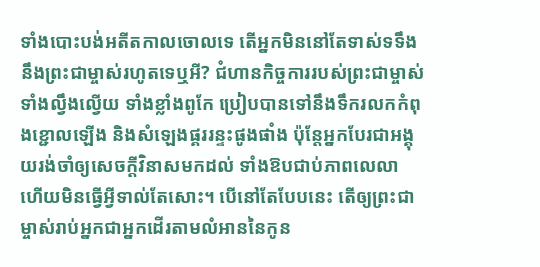ទាំងបោះបង់អតីតកាលចោលទេ តើអ្នកមិននៅតែទាស់ទទឹងនឹងព្រះជាម្ចាស់រហូតទេឬអី? ជំហានកិច្ចការរបស់ព្រះជាម្ចាស់ទាំងល្វឹងល្វើយ ទាំងខ្លាំងពូកែ ប្រៀបបានទៅនឹងទឹករលកកំពុងខ្ជោលឡើង និងសំឡេងផ្គររន្ទះផូងផាំង ប៉ុន្តែអ្នកបែរជាអង្គុយរង់ចាំឲ្យសេចក្ដីវិនាសមកដល់ ទាំងឱបជាប់ភាពលេលា ហើយមិនធ្វើអ្វីទាល់តែសោះ។ បើនៅតែបែបនេះ តើឲ្យព្រះជាម្ចាស់រាប់អ្នកជាអ្នកដើរតាមលំអាននៃកូន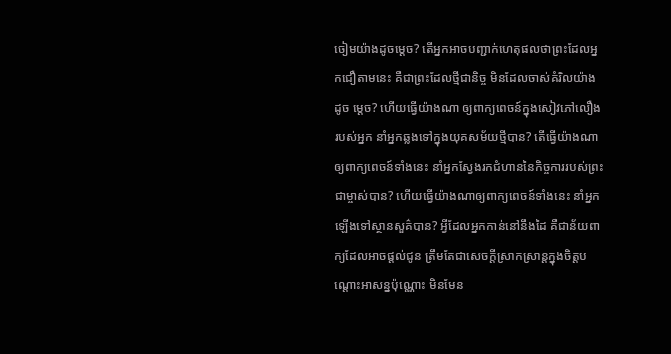ចៀមយ៉ាងដូចម្ដេច? តើអ្នកអាចបញ្ជាក់ហេតុផលថាព្រះដែលអ្នកជឿតាមនេះ គឺជាព្រះដែលថ្មីជានិច្ច មិនដែលចាស់គំរិលយ៉ាងដូច ម្ដេច? ហើយធ្វើយ៉ាងណា ឲ្យពាក្យពេចន៍ក្នុងសៀវភៅលឿងរបស់អ្នក នាំអ្នកឆ្លងទៅក្នុងយុគសម័យថ្មីបាន? តើធ្វើយ៉ាងណាឲ្យពាក្យពេចន៍ទាំងនេះ នាំអ្នកស្វែងរកជំហាននៃកិច្ចការរបស់ព្រះជាម្ចាស់បាន? ហើយធ្វើយ៉ាងណាឲ្យពាក្យពេចន៍ទាំងនេះ នាំអ្នកឡើងទៅស្ថានសួគ៌បាន? អ្វីដែលអ្នកកាន់នៅនឹងដៃ គឺជាន័យពាក្យដែលអាចផ្ដល់ជូន ត្រឹមតែជាសេចក្ដីស្រាកស្រាន្តក្នុងចិត្តបណ្ដោះអាសន្នប៉ុណ្ណោះ មិនមែន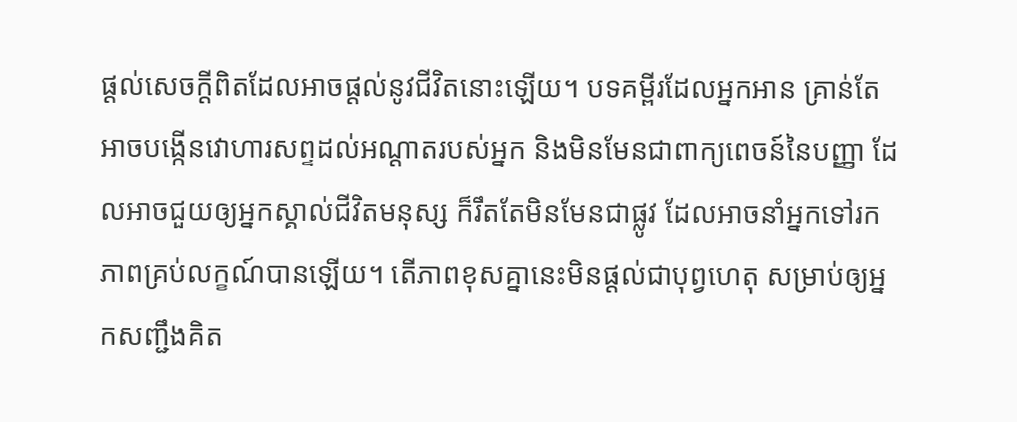ផ្ដល់សេចក្ដីពិតដែលអាចផ្ដល់នូវជីវិតនោះឡើយ។ បទគម្ពីរដែលអ្នកអាន គ្រាន់តែអាចបង្កើនវោហារសព្ទដល់អណ្ដាតរបស់អ្នក និងមិនមែនជាពាក្យពេចន៍នៃបញ្ញា ដែលអាចជួយឲ្យអ្នកស្គាល់ជីវិតមនុស្ស ក៏រឹតតែមិនមែនជាផ្លូវ ដែលអាចនាំអ្នកទៅរកភាពគ្រប់លក្ខណ៍បានឡើយ។ តើភាពខុសគ្នានេះមិនផ្ដល់ជាបុព្វហេតុ សម្រាប់ឲ្យអ្នកសញ្ជឹងគិត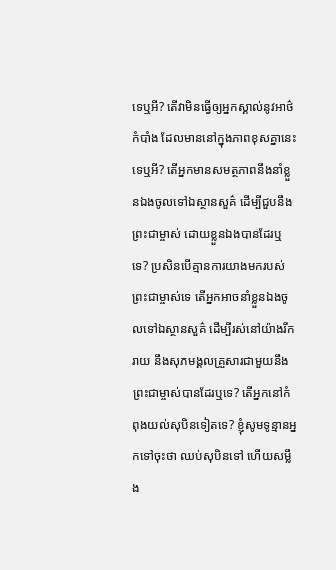ទេឬអី? តើវាមិនធ្វើឲ្យអ្នកស្គាល់នូវអាថ៌កំបាំង ដែលមាននៅក្នុងភាពខុសគ្នានេះទេឬអី? តើអ្នកមានសមត្ថភាពនឹងនាំខ្លួនឯងចូលទៅឯស្ថានសួគ៌ ដើម្បីជួបនឹងព្រះជាម្ចាស់ ដោយខ្លួនឯងបានដែរឬទេ? ប្រសិនបើគ្មានការយាងមករបស់ព្រះជាម្ចាស់ទេ តើអ្នកអាចនាំខ្លួនឯងចូលទៅឯស្ថានសួគ៌ ដើម្បីរស់នៅយ៉ាងរីករាយ នឹងសុភមង្គលគ្រួសារជាមួយនឹងព្រះជាម្ចាស់បានដែរឬទេ? តើអ្នកនៅកំពុងយល់សុបិនទៀតទេ? ខ្ញុំសូមទូន្មានអ្នកទៅចុះថា ឈប់សុបិនទៅ ហើយសម្លឹង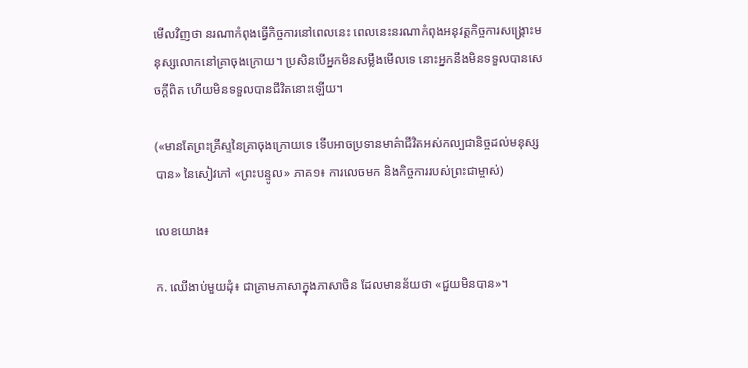មើលវិញថា នរណាកំពុងធ្វើកិច្ចការនៅពេលនេះ ពេលនេះនរណាកំពុងអនុវត្តកិច្ចការសង្គ្រោះមនុស្សលោកនៅគ្រាចុងក្រោយ។ ប្រសិនបើអ្នកមិនសម្លឹងមើលទេ នោះអ្នកនឹងមិនទទួលបានសេចក្ដីពិត ហើយមិនទទួលបានជីវិតនោះឡើយ។

(«មានតែព្រះគ្រីស្ទនៃគ្រាចុងក្រោយទេ ទើបអាចប្រទានមាគ៌ាជីវិតអស់កល្បជានិច្ចដល់មនុស្សបាន» នៃសៀវភៅ «ព្រះបន្ទូល» ភាគ១៖ ការលេចមក និងកិច្ចការរបស់ព្រះជាម្ចាស់)

លេខយោង៖

ក. ឈើងាប់មួយដុំ៖ ជាគ្រាមភាសាក្នុងភាសាចិន ដែលមានន័យថា «ជួយមិនបាន»។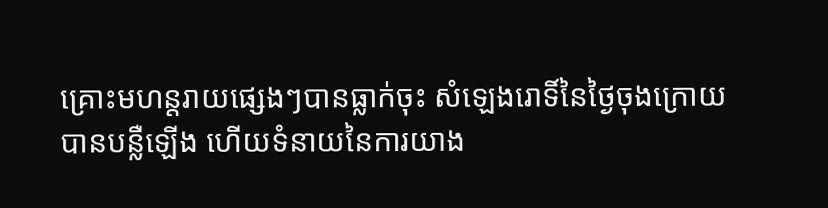គ្រោះមហន្តរាយផ្សេងៗបានធ្លាក់ចុះ សំឡេងរោទិ៍នៃថ្ងៃចុងក្រោយបានបន្លឺឡើង ហើយទំនាយនៃការយាង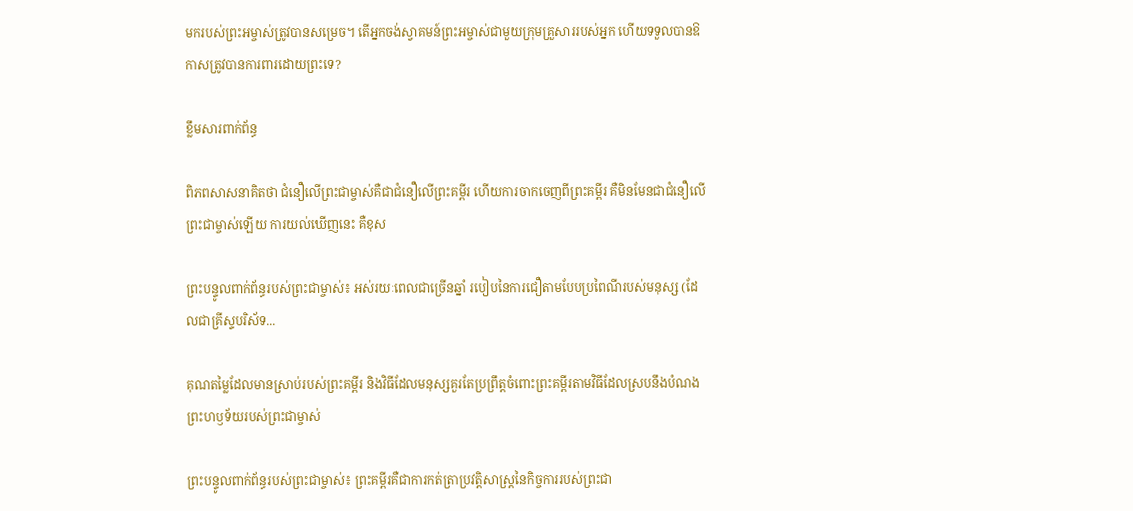មករបស់ព្រះអម្ចាស់ត្រូវបានសម្រេច។ តើអ្នកចង់ស្វាគមន៍ព្រះអម្ចាស់ជាមួយក្រុមគ្រួសាររបស់អ្នក ហើយទទួលបានឱកាសត្រូវបានការពារដោយព្រះទេ?

ខ្លឹមសារពាក់ព័ន្ធ

ពិភពសាសនាគិតថា ជំនឿលើព្រះជាម្ចាស់គឺជាជំនឿលើព្រះគម្ពីរ ហើយការចាកចេញពីព្រះគម្ពីរ គឺមិនមែនជាជំនឿលើព្រះជាម្ចាស់ឡើយ ការយល់ឃើញនេះ គឺខុស

ព្រះបន្ទូលពាក់ព័ន្ធរបស់ព្រះជាម្ចាស់៖ អស់រយៈពេលជាច្រើនឆ្នាំ របៀបនៃការជឿតាមបែបប្រពៃណីរបស់មនុស្ស (ដែលជាគ្រីស្ទបរិស័ទ...

គុណតម្លៃដែលមានស្រាប់របស់ព្រះគម្ពីរ និងវិធីដែលមនុស្សគួរតែប្រព្រឹត្តចំពោះព្រះគម្ពីរតាមវិធីដែលស្របនឹងបំណងព្រះហឫទ័យរបស់ព្រះជាម្ចាស់

ព្រះបន្ទូលពាក់ព័ន្ធរបស់ព្រះជាម្ចាស់៖ ព្រះគម្ពីរគឺជាការកត់ត្រាប្រវត្តិសាស្ត្រនៃកិច្ចការរបស់ព្រះជា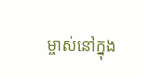ម្ចាស់នៅក្នុង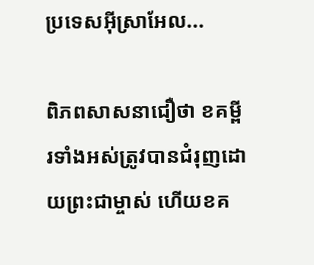ប្រទេសអ៊ីស្រាអែល...

ពិភពសាសនាជឿថា ខគម្ពីរទាំងអស់ត្រូវបានជំរុញដោយព្រះជាម្ចាស់ ហើយខគ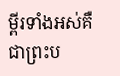ម្ពីរទាំងអស់គឺជាព្រះប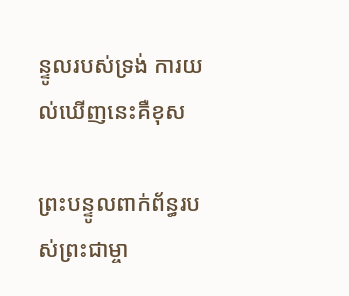ន្ទូលរបស់ទ្រង់ ការយល់ឃើញនេះគឺខុស

ព្រះបន្ទូលពាក់ព័ន្ធរបស់ព្រះជាម្ចា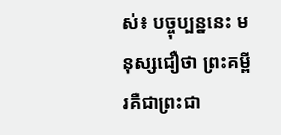ស់៖ បច្ចុប្បន្ននេះ មនុស្សជឿថា ព្រះគម្ពីរគឺជាព្រះជា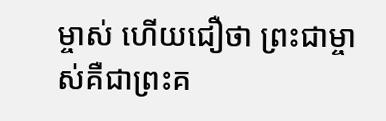ម្ចាស់ ហើយជឿថា ព្រះជាម្ចាស់គឺជាព្រះគ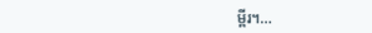ម្ពីរ។...